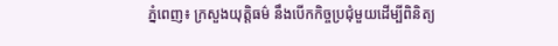ភ្នំពេញ៖ ក្រសួងយុត្តិធម៌ នឹងបើកកិច្ចប្រជុំមួយដើម្បីពិនិត្យ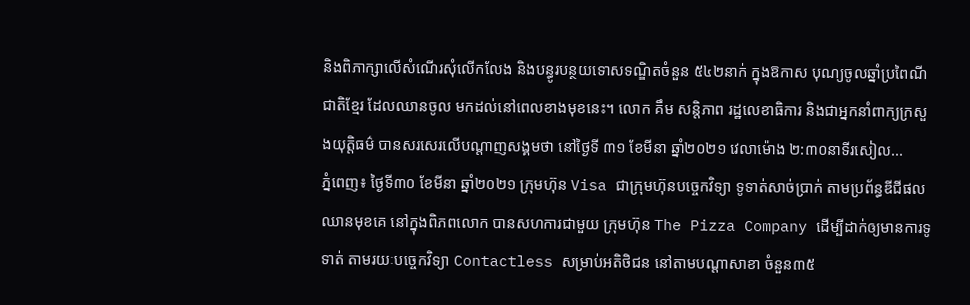និងពិភាក្សាលើសំណើរសុំលើកលែង និងបន្ធូរបន្ថយទោសទណ្ឌិតចំនួន ៥៤២នាក់ ក្នុងឱកាស បុណ្យចូលឆ្នាំប្រពៃណីជាតិខ្មែរ ដែលឈានចូល មកដល់នៅពេលខាងមុខនេះ។ លោក គឹម សន្តិភាព រដ្ឋលេខាធិការ និងជាអ្នកនាំពាក្យក្រសួងយុត្តិធម៌ បានសរសេរលើបណ្តាញសង្គមថា នៅថ្ងៃទី ៣១ ខែមីនា ឆ្នាំ២០២១ វេលាម៉ោង ២:៣០នាទីរសៀល...
ភ្នំពេញ៖ ថ្ងៃទី៣០ ខែមីនា ឆ្នាំ២០២១ ក្រុមហ៊ុន Visa ជាក្រុមហ៊ុនបច្ចេកវិទ្យា ទូទាត់សាច់ប្រាក់ តាមប្រព័ន្ធឌីជីផល ឈានមុខគេ នៅក្នុងពិភពលោក បានសហការជាមួយ ក្រុមហ៊ុន The Pizza Company ដើម្បីដាក់ឲ្យមានការទូទាត់ តាមរយៈបច្ចេកវិទ្យា Contactless សម្រាប់អតិថិជន នៅតាមបណ្តាសាខា ចំនួន៣៥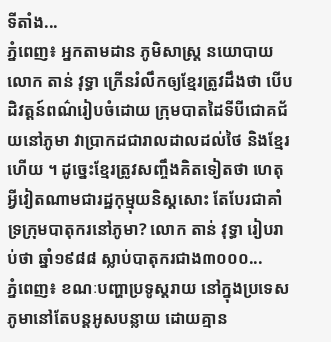ទីតាំង...
ភ្នំពេញ៖ អ្នកតាមដាន ភូមិសាស្ត្រ នយោបាយ លោក តាន់ វុទ្ធា ក្រើនរំលឹកឲ្យខ្មែរត្រូវដឹងថា បើបដិវត្តន៍ពណ៌រៀបចំដោយ ក្រុមបាតដៃទីបីជោគជ័យនៅភូមា វាប្រាកដជារាលដាលដល់ថៃ និងខ្មែរហើយ ។ ដូច្នេះខ្មែរត្រូវសញ្ចឹងគិតទៀតថា ហេតុអ្វីវៀតណាមជារដ្ឋកុម្មុយនិស្តសោះ តែបែរជាគាំទ្រក្រុមបាតុករនៅភូមា? លោក តាន់ វុទ្ធា រៀបរាប់ថា ឆ្នាំ១៩៨៨ ស្លាប់បាតុករជាង៣០០០...
ភ្នំពេញ៖ ខណៈបញ្ហាប្រទូស្តរាយ នៅក្នុងប្រទេសភូមានៅតែបន្តអូសបន្លាយ ដោយគ្មាន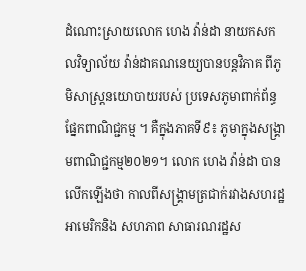ដំណោះស្រាយលោក ហេង វ៉ាន់ដា នាយកសកលវិទ្យាល័យ វ៉ាន់ដាគណនេយ្យបានបន្តវិភាគ ពីភូមិសាស្ត្រនយោបាយរបស់ ប្រទេសភូមាពាក់ព័ន្ធផ្នែកពាណិជ្ជកម្ម ។ គឺក្នុងភាគទី៩៖ ភូមាក្នុងសង្គ្រាមពាណិជ្ជកម្ម២០២១។ លោក ហេង វ៉ាន់ដា បានលើកឡើងថា កាលពីសង្គ្រាមត្រជាក់រវាងសហរដ្ឋអាមេរិកនិង សហភាព សាធារណរដ្ឋស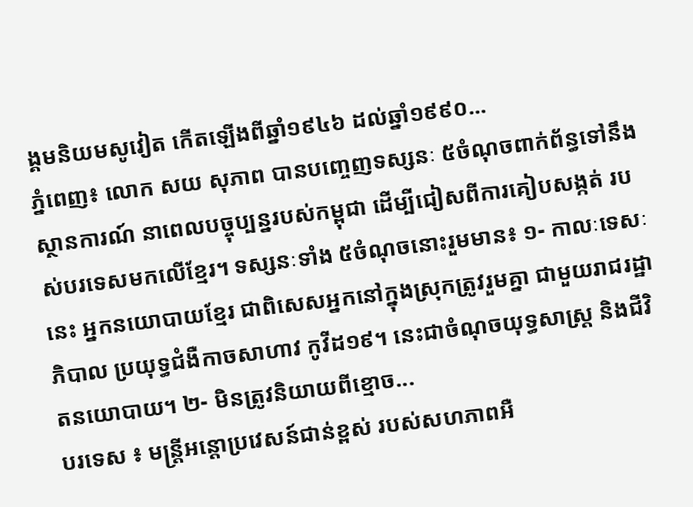ង្គមនិយមសូវៀត កើតឡើងពីឆ្នាំ១៩៤៦ ដល់ឆ្នាំ១៩៩០...
ភ្នំពេញ៖ លោក សយ សុភាព បានបញ្ចេញទស្សនៈ ៥ចំណុចពាក់ព័ន្ធទៅនឹងស្ថានការណ៍ នាពេលបច្ចុប្បន្នរបស់កម្ពុជា ដើម្បីជៀសពីការគៀបសង្កត់ របស់បរទេសមកលើខ្មែរ។ ទស្សនៈទាំង ៥ចំណុចនោះរួមមាន៖ ១- កាលៈទេសៈនេះ អ្នកនយោបាយខ្មែរ ជាពិសេសអ្នកនៅក្នុងស្រុកត្រូវរួមគ្នា ជាមួយរាជរដ្ឋាភិបាល ប្រយុទ្ធជំងឺកាចសាហាវ កូវីដ១៩។ នេះជាចំណុចយុទ្ធសាស្ត្រ និងជីវិតនយោបាយ។ ២- មិនត្រូវនិយាយពីខ្មោច...
បរទេស ៖ មន្ត្រីអន្តោប្រវេសន៍ជាន់ខ្ពស់ របស់សហភាពអឺ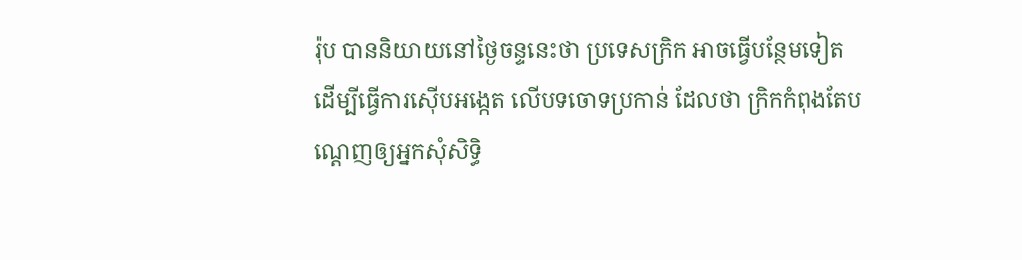រ៉ុប បាននិយាយនៅថ្ងៃចន្ទនេះថា ប្រទេសក្រិក អាចធ្វើបន្ថែមទៀត ដើម្បីធ្វើការស៊ើបអង្កេត លើបទចោទប្រកាន់ ដែលថា ក្រិកកំពុងតែបណ្ដេញឲ្យអ្នកសុំសិទ្ធិ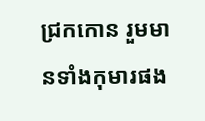ជ្រកកោន រួមមានទាំងកុមារផង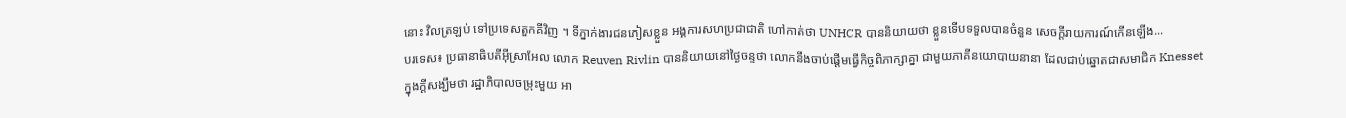នោះ វិលត្រឡប់ ទៅប្រទេសតួកគីវិញ ។ ទីភ្នាក់ងារជនភៀសខ្លួន អង្គការសហប្រជាជាតិ ហៅកាត់ថា UNHCR បាននិយាយថា ខ្លួនទើបទទួលបានចំនួន សេចក្តីរាយការណ៍កើនឡើង...
បរទេស៖ ប្រធានាធិបតីអ៊ីស្រាអែល លោក Reuven Rivlin បាននិយាយនៅថ្ងៃចន្ទថា លោកនឹងចាប់ផ្តើមធ្វើកិច្ចពិភាក្សាគ្នា ជាមួយភាគីនយោបាយនានា ដែលជាប់ឆ្នោតជាសមាជិក Knesset ក្នុងក្តីសង្ឃឹមថា រដ្ឋាភិបាលចម្រុះមួយ អា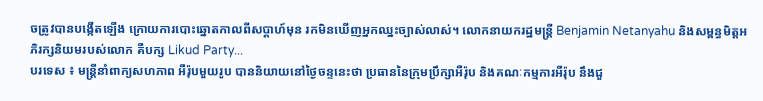ចត្រូវបានបង្កើតឡើង ក្រោយការបោះឆ្នោតកាលពីសប្ដាហ៍មុន រកមិនឃើញអ្នកឈ្នះច្បាស់លាស់។ លោកនាយករដ្ឋមន្ត្រី Benjamin Netanyahu និងសម្ពន្ធមិត្តអភិរក្សនិយមរបស់លោក គឺបក្ស Likud Party...
បរទេស ៖ មន្ត្រីនាំពាក្យសហភាព អឺរ៉ុបមួយរូប បាននិយាយនៅថ្ងៃចន្ទនេះថា ប្រធាននៃក្រុមប្រឹក្សាអឺរ៉ុប និងគណៈកម្មការអឺរ៉ុប នឹងជួ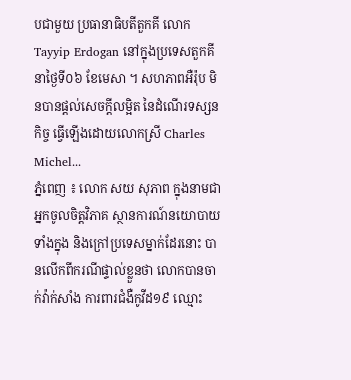បជាមួយ ប្រធានាធិបតីតួកគី លោក Tayyip Erdogan នៅក្នុងប្រទេសតួកគី នាថ្ងៃទី០៦ ខែមេសា ។ សហភាពអឺរ៉ុប មិនបានផ្តល់សេចក្តីលម្អិត នៃដំណើរទស្សនកិច្ច ធ្វើឡើងដោយលោកស្រី Charles Michel...
ភ្នំពេញ ៖ លោក សយ សុភាព ក្នុងនាមជាអ្នកចូលចិត្តវិភាគ ស្ថានការណ៍នយោបាយ ទាំងក្នុង និងក្រៅប្រទេសម្នាក់ដែរនោះ បានលើកពីករណីផ្ទាល់ខ្លួនថា លោកបានចាក់វ៉ាក់សាំង ការពារជំងឺកូវីដ១៩ ឈ្មោះ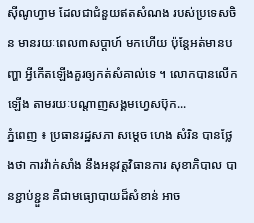ស៊ីណូហ្វាម ដែលជាជំនួយឥតសំណង របស់ប្រទេសចិន មានរយៈពេល៣សប្តាហ៍ មកហើយ ប៉ុន្តែអត់មានបញ្ហា អ្វីកើតឡើងគួរឲ្យកត់សំគាល់ទេ ។ លោកបានលើកឡើង តាមរយៈបណ្តាញសង្គមហ្វេសប៊ុក...
ភ្នំពេញ ៖ ប្រធានរដ្ឋសភា សម្ដេច ហេង សំរិន បានថ្លែងថា ការវ៉ាក់សាំង នឹងអនុវត្តវិធានការ សុខាភិបាល បានខ្ជាប់ខ្ជួន គឺជាមធ្យោបាយដ៏សំខាន់ អាច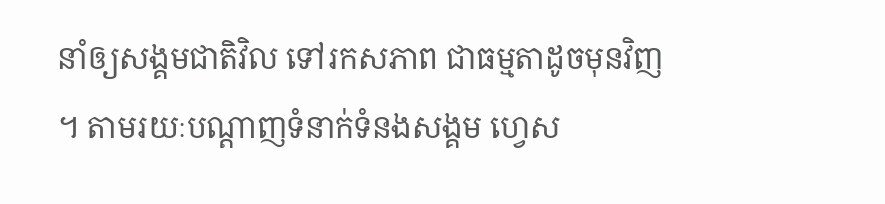នាំឲ្យសង្គមជាតិវិល ទៅរកសភាព ជាធម្មតាដូចមុនវិញ ។ តាមរយៈបណ្ដាញទំនាក់ទំនងសង្គម ហ្វេស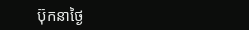ប៊ុកនាថ្ងៃ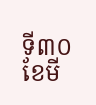ទី៣០ ខែមី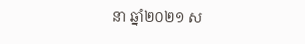នា ឆ្នាំ២០២១ ស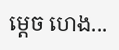ម្ដេច ហេង...